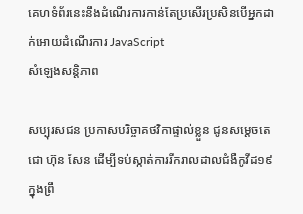គេហទំព័រនេះនឹងដំណើរការកាន់តែប្រសើរប្រសិនបើអ្នកដាក់អោយដំណើរការ JavaScript
សំឡេងសន្តិភាព

សប្បុរសជន ប្រកាសបរិច្ចាគថវិកាផ្ទាល់ខ្លួន ជូនសម្ដេចតេជោ ហ៊ុន សែន ដើម្បីទប់ស្កាត់ការរីករាលដាលជំងឺកូវីដ១៩ ក្នុងព្រឹ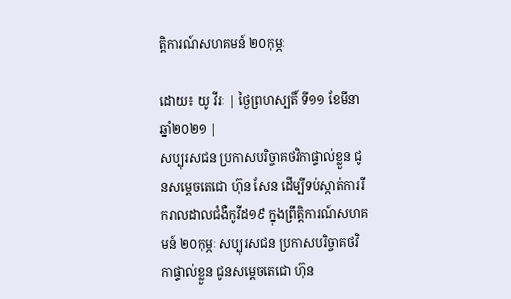ត្តិការណ៍សហគមន៍ ២០កុម្ភៈ

ដោយ៖ យូ វីរៈ | ថ្ងៃព្រហស្បតិ៍ ទី១១ ខែមីនា ឆ្នាំ២០២១ |
សប្បុរសជន ប្រកាសបរិច្ចាគថវិកាផ្ទាល់ខ្លួន ជូនសម្ដេចតេជោ ហ៊ុន សែន ដើម្បីទប់ស្កាត់ការរីករាលដាលជំងឺកូវីដ១៩ ក្នុងព្រឹត្តិការណ៍សហគមន៍ ២០កុម្ភៈ សប្បុរសជន ប្រកាសបរិច្ចាគថវិកាផ្ទាល់ខ្លួន ជូនសម្ដេចតេជោ ហ៊ុន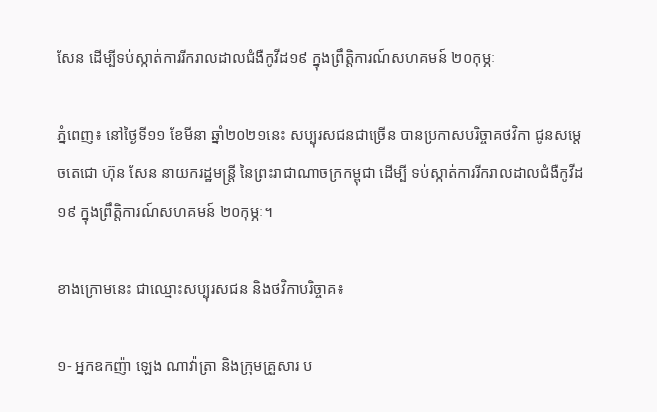សែន ដើម្បីទប់ស្កាត់ការរីករាលដាលជំងឺកូវីដ១៩ ក្នុងព្រឹត្តិការណ៍សហគមន៍ ២០កុម្ភៈ

ភ្នំពេញ៖ នៅថ្ងៃទី១១ ខែមីនា ឆ្នាំ២០២១នេះ សប្បុរសជនជាច្រើន បានប្រកាសបរិច្ចាគថវិកា ជូនសម្ដេចតេជោ ហ៊ុន សែន នាយករដ្ឋមន្ត្រី នៃព្រះរាជាណាចក្រកម្ពុជា ដើម្បី ទប់ស្កាត់ការរីករាលដាលជំងឺកូវីដ១៩ ក្នុងព្រឹត្តិការណ៍សហគមន៍ ២០កុម្ភៈ។

ខាងក្រោមនេះ ជាឈ្មោះសប្បុរសជន និងថវិកាបរិច្ចាគ៖

១- អ្នកឧកញ៉ា ឡេង ណាវ៉ាត្រា និងក្រុមគ្រួសារ ប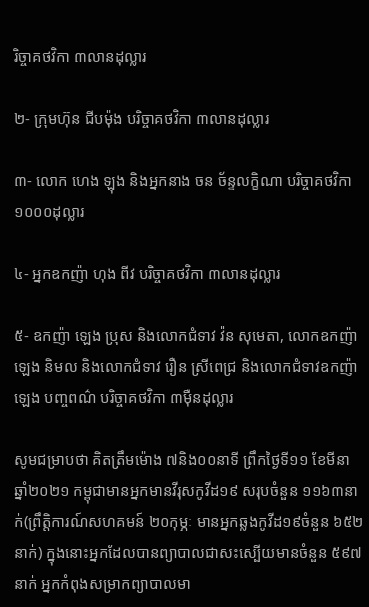រិច្ចាគថវិកា ៣លានដុល្លារ

២- ក្រុមហ៊ុន ជីបម៉ុង បរិច្ចាគថវិកា ៣លានដុល្លារ

៣- លោក ហេង ឡុង និងអ្នកនាង ចន ច័ន្ទលក្ខិណា បរិច្ចាគថវិកា ១០០០ដុល្លារ

៤- អ្នកឧកញ៉ា ហុង ពីវ បរិច្ចាគថវិកា ៣លានដុល្លារ

៥- ឧកញ៉ា ឡេង ប្រុស និងលោកជំទាវ វ៉ន សុមេតា, លោកឧកញ៉ា ឡេង និមល និងលោកជំទាវ រឿន ស្រីពេជ្រ និងលោកជំទាវឧកញ៉ា ឡេង បញ្ចពណ៌ បរិច្ចាគថវិកា ៣ម៉ឺនដុល្លារ

សូមជម្រាបថា គិតត្រឹមម៉ោង ៧និង០០នាទី ព្រឹកថ្ងៃទី១១ ខែមីនា ឆ្នាំ២០២១ កម្ពុជាមានអ្នកមានវីរុសកូវីដ១៩ សរុបចំនួន ១១៦៣នាក់(ព្រឹត្តិការណ៍សហគមន៍ ២០កុម្ភៈ មានអ្នកឆ្លងកូវីដ១៩ចំនួន ៦៥២នាក់) ក្នុងនោះអ្នកដែលបានព្យាបាលជាសះស្បើយមានចំនួន ៥៩៧នាក់ អ្នកកំពុងសម្រាកព្យាបាលមា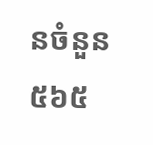នចំនួន ៥៦៥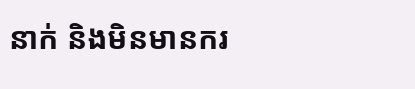នាក់ និងមិនមានករ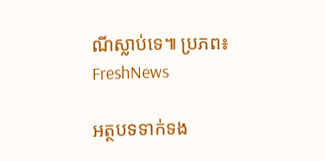ណីស្លាប់ទេ៕ ប្រភព៖ FreshNews

អត្ថបទទាក់ទង